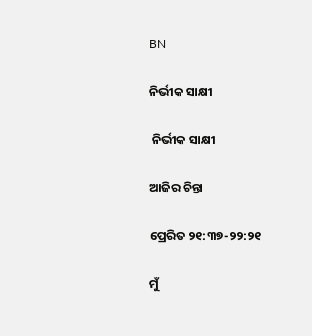BN

ନିର୍ଭୀକ ସାକ୍ଷୀ

 ନିର୍ଭୀକ ସାକ୍ଷୀ

ଆଜିର ଚିନ୍ତା

ପ୍ରେରିତ ୨୧:୩୭-୨୨:୨୧

ମୁଁ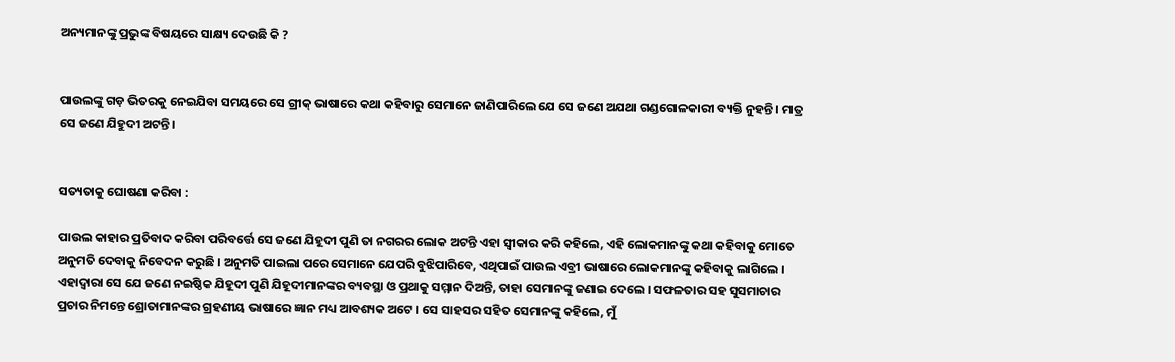ଅନ୍ୟମାନଙ୍କୁ ପ୍ରଭୁଙ୍କ ବିଷୟରେ ସାକ୍ଷ୍ୟ ଦେଉଛି କି ?


ପାଉଲଙ୍କୁ ଗଡ଼ ଭିତରକୁ ନେଇଯିବା ସମୟରେ ସେ ଗ୍ରୀକ୍ ଭାଷାରେ କଥା କହିବାରୁ ସେମାନେ ଜାଣିପାରିଲେ ଯେ ସେ ଜଣେ ଅଯଥା ଗଣ୍ଡଗୋଳକାରୀ ବ୍ୟକ୍ତି ନୁହନ୍ତି । ମାତ୍ର ସେ ଜଣେ ଯିହୁଦୀ ଅଟନ୍ତି ।


ସତ୍ୟତାକୁ ଘୋଷଣା କରିବା :

ପାଉଲ କାହାର ପ୍ରତିବାଦ କରିବା ପରିବର୍ତ୍ତେ ସେ ଜଣେ ଯିହୂଦୀ ପୁଣି ତା ନଗରର ଲୋକ ଅଟନ୍ତି ଏହା ସ୍ଵୀକାର କରି କହିଲେ, ଏହି ଲୋକମାନଙ୍କୁ କଥା କହିବାକୁ ମୋତେ ଅନୁମତି ଦେବାକୁ ନିବେଦନ କରୁଛି । ଅନୁମତି ପାଇଲା ପରେ ସେମାନେ ଯେପରି ବୁଝିପାରିବେ, ଏଥିପାଇଁ ପାଉଲ ଏବ୍ରୀ ଭାଷାରେ ଲୋକମାନଙ୍କୁ କହିବାକୁ ଲାଗିଲେ । ଏହାଦ୍ବାରା ସେ ଯେ ଜଣେ ନଇଷ୍ଠିକ ଯିହୂଦୀ ପୁଣି ଯିହୂଦୀମାନଙ୍କର ବ୍ୟବସ୍ଥା ଓ ପ୍ରଥାକୁ ସମ୍ମାନ ଦିଅନ୍ତି, ତାହା ସେମାନଙ୍କୁ ଜଣାଇ ଦେଲେ । ସଫଳତାର ସହ ସୁସମାଚାର ପ୍ରଚାର ନିମନ୍ତେ ଶ୍ରୋତାମାନଙ୍କର ଗ୍ରହଣୀୟ ଭାଷାରେ ଜ୍ଞାନ ମଧ୍ୟ ଆବଶ୍ୟକ ଅଟେ । ସେ ସାହସର ସହିତ ସେମାନଙ୍କୁ କହିଲେ, ମୁଁ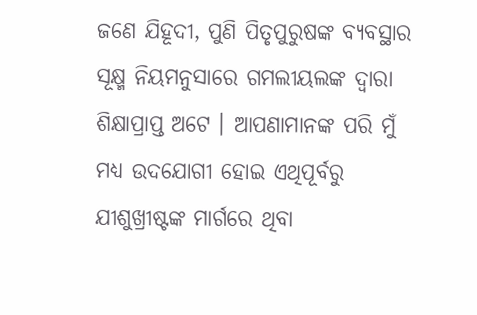ଜଣେ ଯିହୂଦୀ, ପୁଣି ପିତୃପୁରୁଷଙ୍କ ବ୍ୟବସ୍ଥାର ସୂକ୍ଷ୍ମ ନିୟମନୁସାରେ ଗମଲୀୟଲଙ୍କ ଦ୍ଵାରା ଶିକ୍ଷାପ୍ରାପ୍ତ ଅଟେ । ଆପଣାମାନଙ୍କ ପରି ମୁଁ ମଧ୍ୟ ଉଦଯୋଗୀ ହୋଇ ଏଥିପୂର୍ବରୁ ଯୀଶୁଖ୍ରୀଷ୍ଟଙ୍କ ମାର୍ଗରେ ଥିବା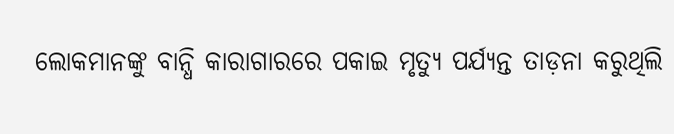ଲୋକମାନଙ୍କୁ ବାନ୍ଧି କାରାଗାରରେ ପକାଇ ମୃତ୍ୟୁ ପର୍ଯ୍ୟନ୍ତ ତାଡ଼ନା କରୁଥିଲି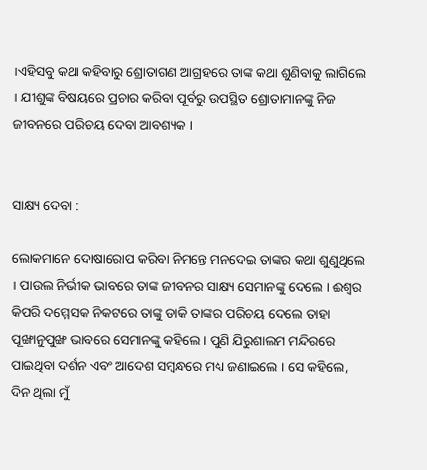।ଏହିସବୁ କଥା କହିବାରୁ ଶ୍ରୋତାଗଣ ଆଗ୍ରହରେ ତାଙ୍କ କଥା ଶୁଣିବାକୁ ଲାଗିଲେ । ଯୀଶୁଙ୍କ ବିଷୟରେ ପ୍ରଚାର କରିବା ପୂର୍ବରୁ ଉପସ୍ଥିତ ଶ୍ରୋତାମାନଙ୍କୁ ନିଜ ଜୀବନରେ ପରିଚୟ ଦେବା ଆବଶ୍ୟକ ।


ସାକ୍ଷ୍ୟ ଦେବା :

ଲୋକମାନେ ଦୋଷାରୋପ କରିବା ନିମନ୍ତେ ମନଦେଇ ତାଙ୍କର କଥା ଶୁଣୁଥିଲେ । ପାଉଲ ନିର୍ଭୀକ ଭାବରେ ତାଙ୍କ ଜୀବନର ସାକ୍ଷ୍ୟ ସେମାନଙ୍କୁ ଦେଲେ । ଈଶ୍ଵର କିପରି ଦମ୍ମେସକ ନିକଟରେ ତାଙ୍କୁ ଡାକି ତାଙ୍କର ପରିଚୟ ଦେଲେ ତାହା ପୂଙ୍ଖାନୁପୁଙ୍ଖ ଭାବରେ ସେମାନଙ୍କୁ କହିଲେ । ପୁଣି ଯିରୁଶାଲମ ମନ୍ଦିରରେ ପାଇଥିବା ଦର୍ଶନ ଏବଂ ଆଦେଶ ସମ୍ବନ୍ଧରେ ମଧ୍ୟ ଜଣାଇଲେ । ସେ କହିଲେ, ଦିନ ଥିଲା ମୁଁ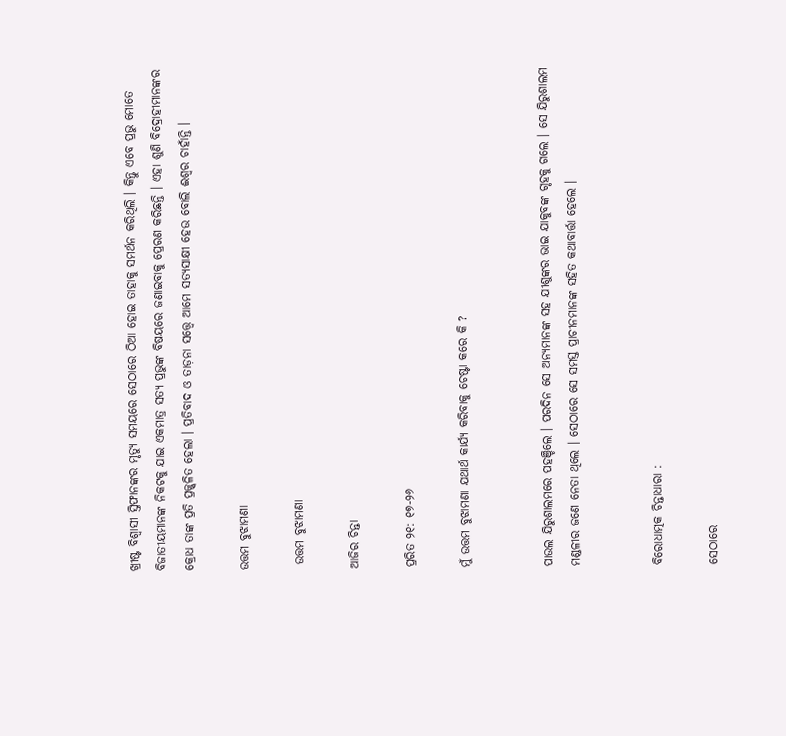ଖ୍ରୀଷ୍ଟ ବିଶ୍ବାସୀ ସ୍ତିଫାନଙ୍କର ମୃତ୍ୟୁ ସମୟରେ ସେଠାରେ ଠିଆ ହୋଇ ତାହାକୁ ସମର୍ଥନ କରିଥିଲି । କିନ୍ତୁ ଏବେ ପ୍ରଭୁ ମୋତେ ବିଜାତୀୟମାନଙ୍କ ନିକଟକୁ ଯାଇ ଏକମାତ୍ର ସତ୍ୟ ପ୍ରଭୁଙ୍କ ବିଷୟରେ ଜଣାଇବାକୁ ପ୍ରେରଣ କରିଛନ୍ତି । ଏହା ଶୁଣି ବିଦ୍ରୋହୀମାନଙ୍କର କ୍ରୋଧ ତାଙ୍କ ପ୍ରତି ପ୍ରଜ୍ଜ୍ଵଳିତ ହେଲା । ପ୍ରତିବାଦ ଓ ତାଡ଼ନା ସତ୍ତ୍ବେ ଆମେ ସତ୍ୟସାକ୍ଷୀ ହେଉ ବୋଲି ଈଶ୍ଵର ଚାହାଁନ୍ତି ।

ଉତ୍ତମ ବୁଝାମଣା

 ଉତ୍ତମ ବୁଝାମଣା

ଆଜିର ଚିନ୍ତା

ପ୍ରରିତ ୨୧: ୧୭-୨୬

ମୁଁ ଉତ୍ତମ ବୁଝାମଣା ଯଥାର୍ଥ କାର୍ଯ୍ୟ କରିବାକୁ ଚେଷ୍ଟା କରେ କି ?


ପାଉଲ ଯିରୁଶାଲମରେ ପହଞ୍ଚିଲେ । ପରଦିନ ସେ ଅନ୍ୟମାନଙ୍କ ସହ ଯୀଶୁଙ୍କର ଭାଇ ଯାକୁବଙ୍କ ଗୃହକୁ ଗଲେ । ସେ ଯିରୁଶାଲମ ମଣ୍ଡଳୀର ଜଣେ ନେତା ଥିଲେ । ସେଠାରେ ସେ ସମସ୍ତ ପ୍ରାଚୀନମାନଙ୍କ ସହିତ କଥାବାର୍ତ୍ତା ହେଲେ ।


ବିରୋଧାତ୍ମକ ଚିନ୍ତାଧାରା :

ସେଠାରେ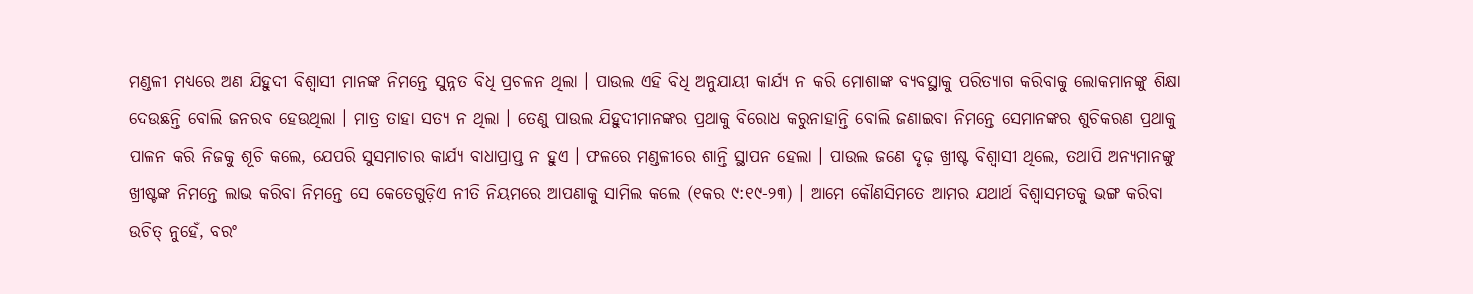ମଣ୍ଡଳୀ ମଧ୍ୟରେ ଅଣ ଯିହୁଦୀ ବିଶ୍ବାସୀ ମାନଙ୍କ ନିମନ୍ତେ ସୁନ୍ନତ ବିଧି ପ୍ରଚଳନ ଥିଲା । ପାଉଲ ଏହି ବିଧି ଅନୁଯାୟୀ କାର୍ଯ୍ୟ ନ କରି ମୋଶାଙ୍କ ବ୍ୟବସ୍ଥାକୁ ପରିତ୍ୟାଗ କରିବାକୁ ଲୋକମାନଙ୍କୁ ଶିକ୍ଷା ଦେଉଛନ୍ତି ବୋଲି ଜନରବ ହେଉଥିଲା । ମାତ୍ର ତାହା ସତ୍ୟ ନ ଥିଲା । ତେଣୁ ପାଉଲ ଯିହୁଦୀମାନଙ୍କର ପ୍ରଥାକୁ ବିରୋଧ କରୁନାହାନ୍ତି ବୋଲି ଜଣାଇବା ନିମନ୍ତେ ସେମାନଙ୍କର ଶୁଚିକରଣ ପ୍ରଥାକୁ ପାଳନ କରି ନିଜକୁ ଶୂଚି କଲେ, ଯେପରି ସୁସମାଚାର କାର୍ଯ୍ୟ ବାଧାପ୍ରାପ୍ତ ନ ହୁଏ । ଫଳରେ ମଣ୍ଡଳୀରେ ଶାନ୍ତି ସ୍ଥାପନ ହେଲା । ପାଉଲ ଜଣେ ଦୃଢ଼ ଖ୍ରୀଷ୍ଟ ବିଶ୍ବାସୀ ଥିଲେ, ତଥାପି ଅନ୍ୟମାନଙ୍କୁ ଖ୍ରୀଷ୍ଟଙ୍କ ନିମନ୍ତେ ଲାଭ କରିବା ନିମନ୍ତେ ସେ କେତେଗୁଡ଼ିଏ ନୀତି ନିୟମରେ ଆପଣାକୁ ସାମିଲ କଲେ (୧କର ୯:୧୯-୨୩) । ଆମେ କୌଣସିମତେ ଆମର ଯଥାର୍ଥ ବିଶ୍ଵାସମତକୁ ଭଙ୍ଗ କରିବା ଉଚିତ୍ ନୁହେଁ, ବରଂ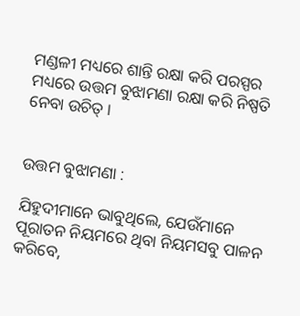ମଣ୍ଡଳୀ ମଧ୍ୟରେ ଶାନ୍ତି ରକ୍ଷା କରି ପରସ୍ପର ମଧ୍ୟରେ ଉତ୍ତମ ବୁଝାମଣା ରକ୍ଷା କରି ନିଷ୍ପତି ନେବା ଉଚିତ୍ ।


ଉତ୍ତମ ବୁଝାମଣା :

ଯିହୁଦୀମାନେ ଭାବୁଥିଲେ, ଯେଉଁମାନେ ପୂରାତନ ନିୟମରେ ଥିବା ନିୟମସବୁ ପାଳନ କରିବେ,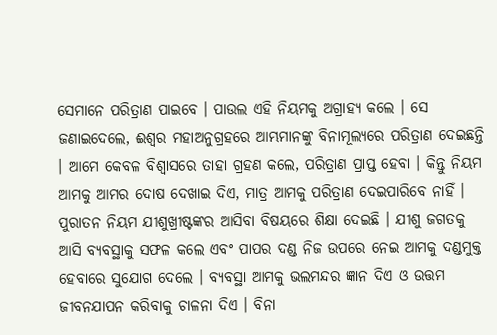ସେମାନେ ପରିତ୍ରାଣ ପାଇବେ । ପାଉଲ ଏହି ନିୟମକୁ ଅଗ୍ରାହ୍ୟ କଲେ । ସେ ଜଣାଇଦେଲେ, ଈଶ୍ଵର ମହାଅନୁଗ୍ରହରେ ଆମ୍ଭମାନଙ୍କୁ ବିନାମୂଲ୍ୟରେ ପରିତ୍ରାଣ ଦେଇଛନ୍ତି । ଆମେ କେବଳ ବିଶ୍ଵାସରେ ତାହା ଗ୍ରହଣ କଲେ, ପରିତ୍ରାଣ ପ୍ରାପ୍ତ ହେବା । କିନ୍ତୁ ନିୟମ ଆମକୁ ଆମର ଦୋଷ ଦେଖାଇ ଦିଏ, ମାତ୍ର ଆମକୁ ପରିତ୍ରାଣ ଦେଇପାରିବେ ନାହିଁ । ପୁରାତନ ନିୟମ ଯୀଶୁଖ୍ରୀଷ୍ଟଙ୍କର ଆସିବା ବିଷୟରେ ଶିକ୍ଷା ଦେଇଛି । ଯୀଶୁ ଜଗତକୁ ଆସି ବ୍ୟବସ୍ଥାକୁ ସଫଳ କଲେ ଏବଂ ପାପର ଦଣ୍ଡ ନିଜ ଉପରେ ନେଇ ଆମକୁ ଦଣ୍ଡମୁକ୍ତ ହେବାରେ ସୁଯୋଗ ଦେଲେ । ବ୍ୟବସ୍ଥା ଆମକୁ ଭଲମନ୍ଦର ଜ୍ଞାନ ଦିଏ ଓ ଉତ୍ତମ ଜୀବନଯାପନ କରିବାକୁ ଚାଳନା ଦିଏ । ବିନା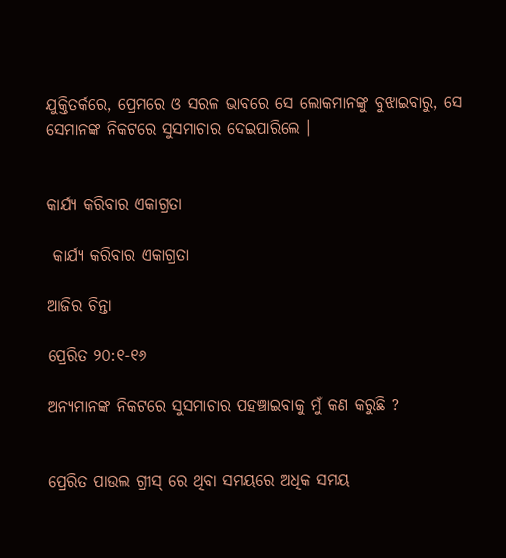ଯୁକ୍ତିତର୍କରେ, ପ୍ରେମରେ ଓ ସରଳ ଭାବରେ ସେ ଲୋକମାନଙ୍କୁ ବୁଝାଇବାରୁ, ସେ ସେମାନଙ୍କ ନିକଟରେ ସୁସମାଚାର ଦେଇପାରିଲେ ।


କାର୍ଯ୍ୟ କରିବାର ଏକାଗ୍ରତା

 କାର୍ଯ୍ୟ କରିବାର ଏକାଗ୍ରତା

ଆଜିର ଚିନ୍ତା

ପ୍ରେରିତ ୨୦:୧-୧୬

ଅନ୍ୟମାନଙ୍କ ନିକଟରେ ସୁସମାଚାର ପହଞ୍ଚାଇବାକୁ ମୁଁ କଣ କରୁଛି ?


ପ୍ରେରିତ ପାଉଲ ଗ୍ରୀସ୍ ରେ ଥିବା ସମୟରେ ଅଧିକ ସମୟ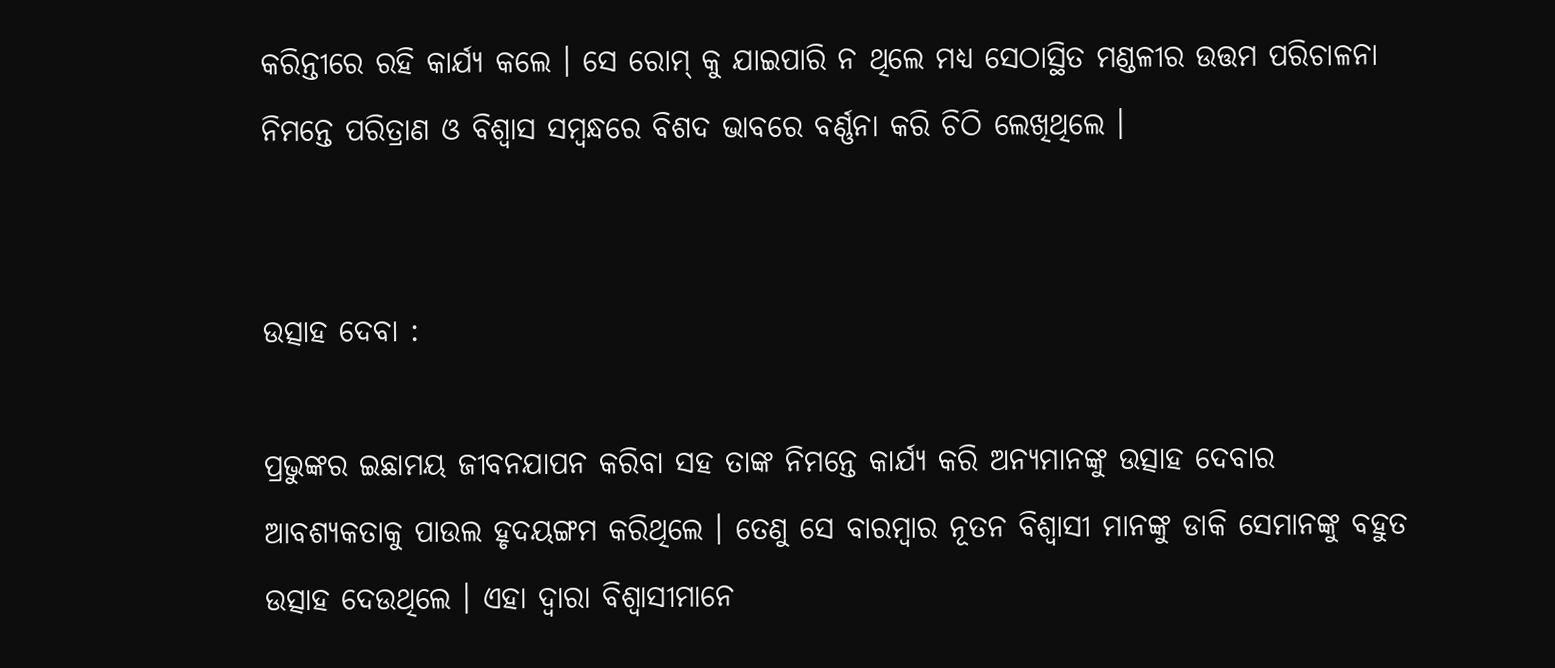କରିନ୍ତୀରେ ରହି କାର୍ଯ୍ୟ କଲେ । ସେ ରୋମ୍ କୁ ଯାଇପାରି ନ ଥିଲେ ମଧ୍ୟ ସେଠାସ୍ଥିତ ମଣ୍ଡଳୀର ଉତ୍ତମ ପରିଚାଳନା ନିମନ୍ତେ ପରିତ୍ରାଣ ଓ ବିଶ୍ଵାସ ସମ୍ବନ୍ଧରେ ବିଶଦ ଭାବରେ ବର୍ଣ୍ଣନା କରି ଚିଠି ଲେଖିଥିଲେ ।


ଉତ୍ସାହ ଦେବା :

ପ୍ରଭୁଙ୍କର ଇଛାମୟ ଜୀବନଯାପନ କରିବା ସହ ତାଙ୍କ ନିମନ୍ତେ କାର୍ଯ୍ୟ କରି ଅନ୍ୟମାନଙ୍କୁ ଉତ୍ସାହ ଦେବାର ଆବଶ୍ୟକତାକୁ ପାଉଲ ହୃଦୟଙ୍ଗମ କରିଥିଲେ । ତେଣୁ ସେ ବାରମ୍ବାର ନୂତନ ବିଶ୍ବାସୀ ମାନଙ୍କୁ ଡାକି ସେମାନଙ୍କୁ ବହୁତ ଉତ୍ସାହ ଦେଉଥିଲେ । ଏହା ଦ୍ଵାରା ବିଶ୍ବାସୀମାନେ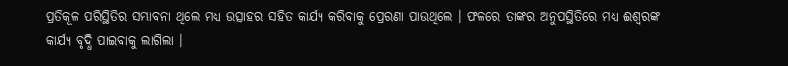ପ୍ରତିକୂଳ ପରିସ୍ଥିତିର ସମ୍ଭାବନା ଥିଲେ ମଧ୍ୟ ଉତ୍ସାହର ସହିତ କାର୍ଯ୍ୟ କରିବାକୁ ପ୍ରେରଣା ପାଉଥିଲେ । ଫଳରେ ତାଙ୍କର ଅନୁପସ୍ଥିତିରେ ମଧ୍ୟ ଈଶ୍ୱରଙ୍କ କାର୍ଯ୍ୟ ବୃଦ୍ଧି ପାଇବାକୁ ଲାଗିଲା ।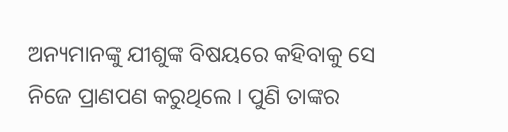ଅନ୍ୟମାନଙ୍କୁ ଯୀଶୁଙ୍କ ବିଷୟରେ କହିବାକୁ ସେ ନିଜେ ପ୍ରାଣପଣ କରୁଥିଲେ । ପୁଣି ତାଙ୍କର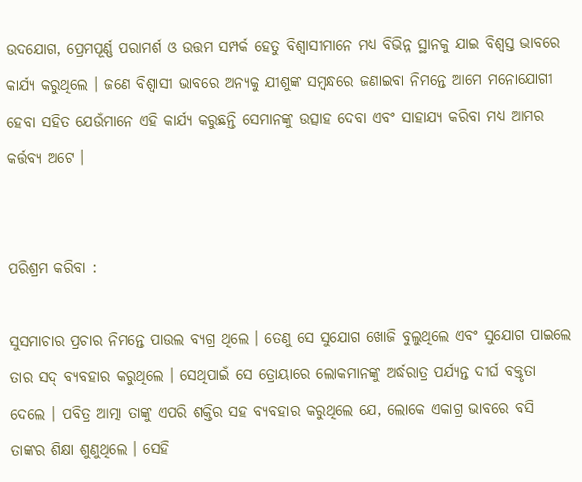ଉଦଯୋଗ, ପ୍ରେମପୂର୍ଣ୍ଣ ପରାମର୍ଶ ଓ ଉତ୍ତମ ସମ୍ପର୍କ ହେତୁ ବିଶ୍ବାସୀମାନେ ମଧ୍ୟ ବିଭିନ୍ନ ସ୍ଥାନକୁ ଯାଇ ବିଶ୍ଵସ୍ତ ଭାବରେ କାର୍ଯ୍ୟ କରୁଥିଲେ । ଜଣେ ବିଶ୍ବାସୀ ଭାବରେ ଅନ୍ୟକୁ ଯୀଶୁଙ୍କ ସମ୍ବନ୍ଧରେ ଜଣାଇବା ନିମନ୍ତେ ଆମେ ମନୋଯୋଗୀ ହେବା ସହିତ ଯେଉଁମାନେ ଏହି କାର୍ଯ୍ୟ କରୁଛନ୍ତି ସେମାନଙ୍କୁ ଉତ୍ସାହ ଦେବା ଏବଂ ସାହାଯ୍ୟ କରିବା ମଧ୍ୟ ଆମର କର୍ତ୍ତବ୍ୟ ଅଟେ ।


ପରିଶ୍ରମ କରିବା :

ସୁସମାଚାର ପ୍ରଚାର ନିମନ୍ତେ ପାଉଲ ବ୍ୟଗ୍ର ଥିଲେ । ତେଣୁ ସେ ସୁଯୋଗ ଖୋଜି ବୁଲୁଥିଲେ ଏବଂ ସୁଯୋଗ ପାଇଲେ ତାର ସଦ୍ ବ୍ୟବହାର କରୁଥିଲେ । ସେଥିପାଇଁ ସେ ତ୍ରୋୟାରେ ଲୋକମାନଙ୍କୁ ଅର୍ଦ୍ଧରାତ୍ର ପର୍ଯ୍ୟନ୍ତ ଦୀର୍ଘ ବକ୍ତୃତା ଦେଲେ । ପବିତ୍ର ଆତ୍ମା ତାଙ୍କୁ ଏପରି ଶକ୍ତିର ସହ ବ୍ୟବହାର କରୁଥିଲେ ଯେ, ଲୋକେ ଏକାଗ୍ର ଭାବରେ ବସି ତାଙ୍କର ଶିକ୍ଷା ଶୁଣୁଥିଲେ । ସେହି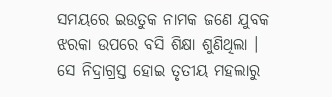ସମୟରେ ଇଉତୁକ ନାମକ ଜଣେ ଯୁବକ ଝରକା ଉପରେ ବସି ଶିକ୍ଷା ଶୁଣିଥିଲା । ସେ ନିଦ୍ରାଗ୍ରସ୍ତ ହୋଇ ତୃତୀୟ ମହଲାରୁ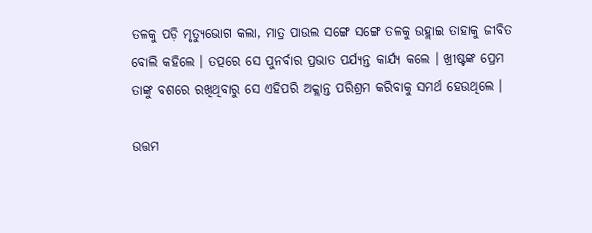ତଳକୁ ପଡ଼ି ମୃତ୍ୟୁଭୋଗ କଲା, ମାତ୍ର ପାଉଲ ସଙ୍ଗେ ସଙ୍ଗେ ତଳକୁ ଉହ୍ଲାଇ ତାହାକୁ ଜୀବିତ ବୋଲି କହିଲେ । ତତ୍ପରେ ସେ ପୁନର୍ବାର ପ୍ରଭାତ ପର୍ଯ୍ୟନ୍ତ କାର୍ଯ୍ୟ କଲେ । ଖ୍ରୀଷ୍ଟଙ୍କ ପ୍ରେମ ତାଙ୍କୁ ବଶରେ ରଖିଥିବାରୁ ସେ ଏହିପରି ଅକ୍ଲାନ୍ତ ପରିଶ୍ରମ କରିବାକୁ ସମର୍ଥ ହେଉଥିଲେ ।

ଉତ୍ତମ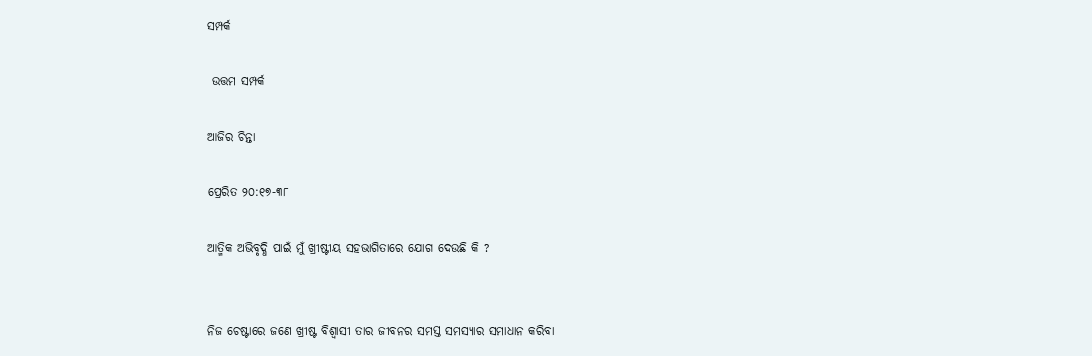ସମ୍ପର୍କ

 ଉତ୍ତମ ସମ୍ପର୍କ

ଆଜିର ଚିନ୍ତା

ପ୍ରେରିତ ୨୦:୧୭-୩୮

ଆତ୍ମିକ ଅଭିବୃଦ୍ଧି ପାଇଁ ମୁଁ ଖ୍ରୀଷ୍ଟୀୟ ସହଭାଗିତାରେ ଯୋଗ ଦେଉଛି କି ?


ନିଜ ଚେଷ୍ଟାରେ ଜଣେ ଖ୍ରୀଷ୍ଟ ବିଶ୍ଵାସୀ ତାର ଜୀବନର ସମସ୍ତ ସମସ୍ୟାର ସମାଧାନ କରିବା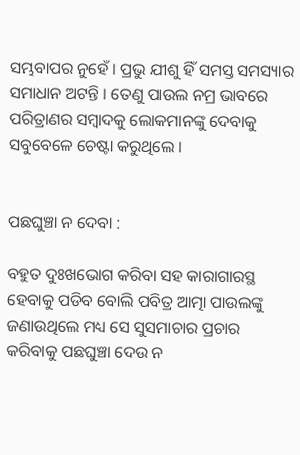ସମ୍ଭବାପର ନୁହେଁ । ପ୍ରଭୁ ଯୀଶୁ ହିଁ ସମସ୍ତ ସମସ୍ୟାର ସମାଧାନ ଅଟନ୍ତି । ତେଣୁ ପାଉଲ ନମ୍ର ଭାବରେ ପରିତ୍ରାଣର ସମ୍ବାଦକୁ ଲୋକମାନଙ୍କୁ ଦେବାକୁ ସବୁବେଳେ ଚେଷ୍ଟା କରୁଥିଲେ ।


ପଛଘୁଞ୍ଚା ନ ଦେବା :

ବହୁତ ଦୁଃଖଭୋଗ କରିବା ସହ କାରାଗାରସ୍ଥ ହେବାକୁ ପଡିବ ବୋଲି ପବିତ୍ର ଆତ୍ମା ପାଉଲଙ୍କୁ ଜଣାଉଥିଲେ ମଧ୍ୟ ସେ ସୁସମାଚାର ପ୍ରଚାର କରିବାକୁ ପଛଘୁଞ୍ଚା ଦେଉ ନ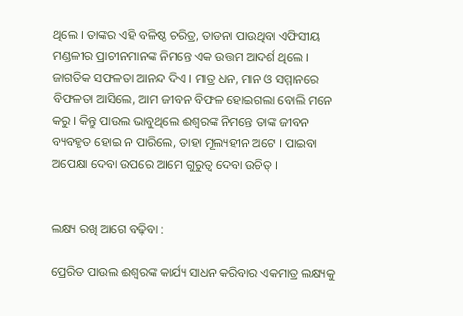ଥିଲେ । ତାଙ୍କର ଏହି ବଳିଷ୍ଠ ଚରିତ୍ର, ତାଡନା ପାଉଥିବା ଏଫିସୀୟ ମଣ୍ଡଳୀର ପ୍ରାଚୀନମାନଙ୍କ ନିମନ୍ତେ ଏକ ଉତ୍ତମ ଆଦର୍ଶ ଥିଲେ । ଜାଗତିକ ସଫଳତା ଆନନ୍ଦ ଦିଏ । ମାତ୍ର ଧନ, ମାନ ଓ ସମ୍ମାନରେ ବିଫଳତା ଆସିଲେ, ଆମ ଜୀବନ ବିଫଳ ହୋଇଗଲା ବୋଲି ମନେ କରୁ । କିନ୍ତୁ ପାଉଲ ଭାବୁଥିଲେ ଈଶ୍ୱରଙ୍କ ନିମନ୍ତେ ତାଙ୍କ ଜୀବନ ବ୍ୟବହୃତ ହୋଇ ନ ପାରିଲେ, ତାହା ମୂଲ୍ୟହୀନ ଅଟେ । ପାଇବା ଅପେକ୍ଷା ଦେବା ଉପରେ ଆମେ ଗୁରୁତ୍ଵ ଦେବା ଉଚିତ୍ ।


ଲକ୍ଷ୍ୟ ରଖି ଆଗେ ବଢ଼ିବା :

ପ୍ରେରିତ ପାଉଲ ଈଶ୍ୱରଙ୍କ କାର୍ଯ୍ୟ ସାଧନ କରିବାର ଏକମାତ୍ର ଲକ୍ଷ୍ୟକୁ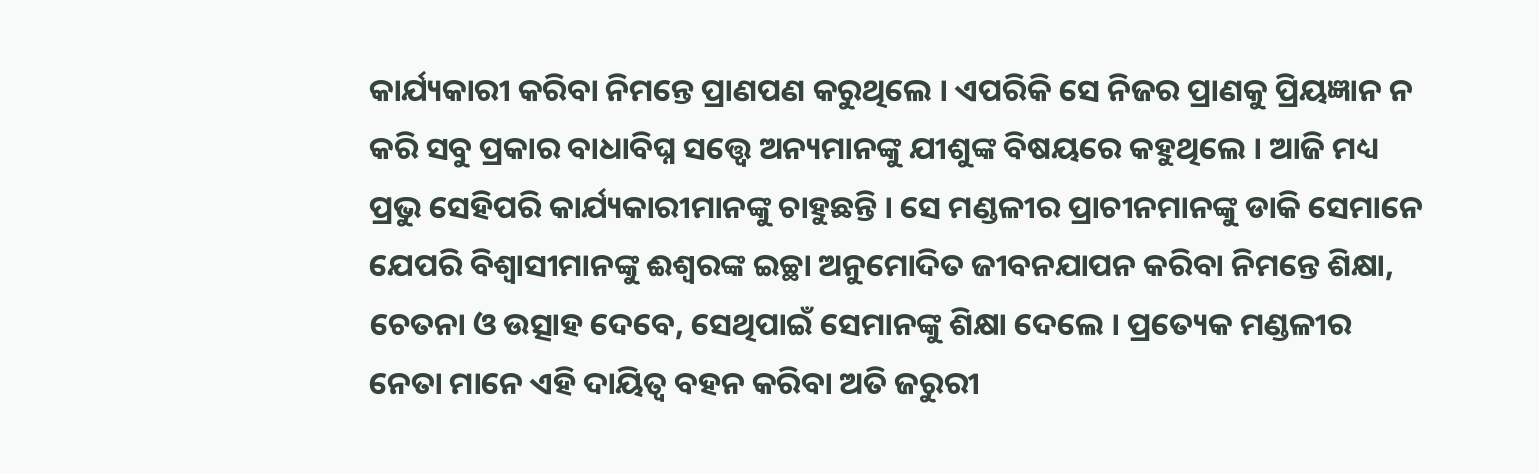କାର୍ଯ୍ୟକାରୀ କରିବା ନିମନ୍ତେ ପ୍ରାଣପଣ କରୁଥିଲେ । ଏପରିକି ସେ ନିଜର ପ୍ରାଣକୁ ପ୍ରିୟଜ୍ଞାନ ନ କରି ସବୁ ପ୍ରକାର ବାଧାବିଘ୍ନ ସତ୍ତ୍ୱେ ଅନ୍ୟମାନଙ୍କୁ ଯୀଶୁଙ୍କ ବିଷୟରେ କହୁଥିଲେ । ଆଜି ମଧ୍ୟ ପ୍ରଭୁ ସେହିପରି କାର୍ଯ୍ୟକାରୀମାନଙ୍କୁ ଚାହୁଛନ୍ତି । ସେ ମଣ୍ଡଳୀର ପ୍ରାଚୀନମାନଙ୍କୁ ଡାକି ସେମାନେ ଯେପରି ବିଶ୍ବାସୀମାନଙ୍କୁ ଈଶ୍ୱରଙ୍କ ଇଚ୍ଛା ଅନୁମୋଦିତ ଜୀବନଯାପନ କରିବା ନିମନ୍ତେ ଶିକ୍ଷା, ଚେତନା ଓ ଉତ୍ସାହ ଦେବେ, ସେଥିପାଇଁ ସେମାନଙ୍କୁ ଶିକ୍ଷା ଦେଲେ । ପ୍ରତ୍ୟେକ ମଣ୍ଡଳୀର ନେତା ମାନେ ଏହି ଦାୟିତ୍ବ ବହନ କରିବା ଅତି ଜରୁରୀ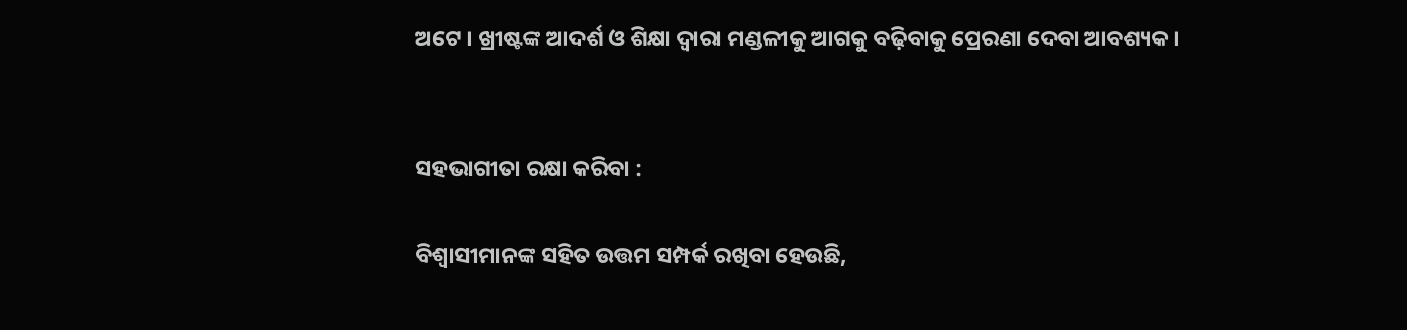ଅଟେ । ଖ୍ରୀଷ୍ଟଙ୍କ ଆଦର୍ଶ ଓ ଶିକ୍ଷା ଦ୍ଵାରା ମଣ୍ଡଳୀକୁ ଆଗକୁ ବଢ଼ିବାକୁ ପ୍ରେରଣା ଦେବା ଆବଶ୍ୟକ ।


ସହଭାଗୀତା ରକ୍ଷା କରିବା :

ବିଶ୍ବାସୀମାନଙ୍କ ସହିତ ଉତ୍ତମ ସମ୍ପର୍କ ରଖିବା ହେଉଛି,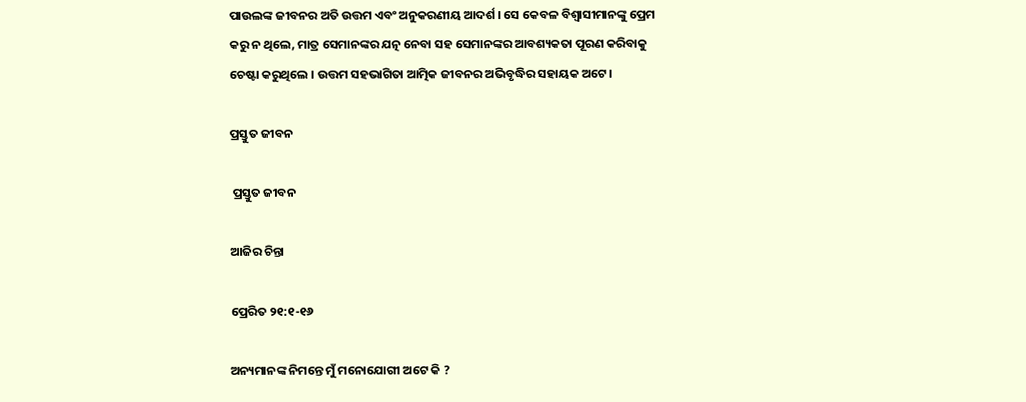ପାଉଲଙ୍କ ଜୀବନର ଅତି ଉତ୍ତମ ଏବଂ ଅନୁକରଣୀୟ ଆଦର୍ଶ । ସେ କେବଳ ବିଶ୍ବାସୀମାନଙ୍କୁ ପ୍ରେମ କରୁ ନ ଥିଲେ, ମାତ୍ର ସେମାନଙ୍କର ଯତ୍ନ ନେବା ସହ ସେମାନଙ୍କର ଆବଶ୍ୟକତା ପୂରଣ କରିବାକୁ ଚେଷ୍ଟା କରୁଥିଲେ । ଉତ୍ତମ ସହଭାଗିତା ଆତ୍ମିକ ଜୀବନର ଅଭିବୃଦ୍ଧିର ସହାୟକ ଅଟେ।

ପ୍ରସ୍ତୁତ ଜୀବନ

 ପ୍ରସ୍ତୁତ ଜୀବନ

ଆଜିର ଚିନ୍ତା

ପ୍ରେରିତ ୨୧:୧-୧୬

ଅନ୍ୟମାନଙ୍କ ନିମନ୍ତେ ମୁଁ ମନୋଯୋଗୀ ଅଟେ କି ?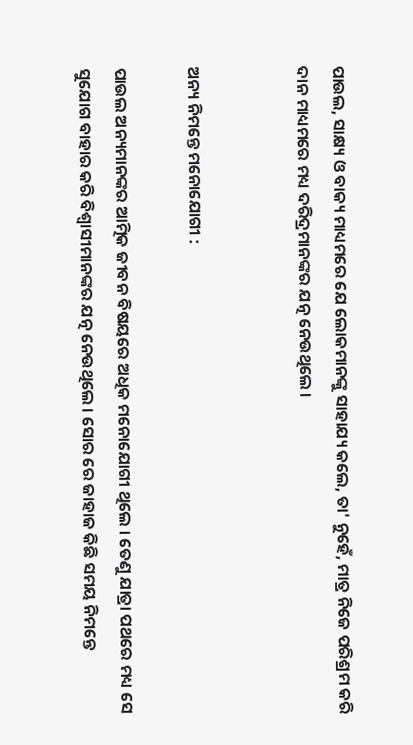ପାଉଲ, ସାକ୍ଷ୍ୟ ଓ ବାକ୍ୟ ମାଧ୍ୟମରେ ଯେ ଲୋକମାନଙ୍କୁ ସାହାଯ୍ୟ କଲେ, ତା' ନୁହେଁ, ମାତ୍ର ନିଜେ ପରିଶ୍ରମ କରି ଦାନ ମାଧ୍ୟମରେ ମଧ୍ୟ ଦରିଦ୍ରମାନଙ୍କର ଯତ୍ନ ନେଉଥିଲେ ।


ଅନ୍ୟ ନିମନ୍ତେ ମନୋଯୋଗୀ :

ପାଉଲ ଅନ୍ୟମାନଙ୍କର ଆତ୍ମିକ ଜୀବନ ବିଷୟରେ ଅଧିକ ମନୋଯୋଗୀ ଥିଲେ । ତେଣୁ ଯାତ୍ରା ପଥରେ ମଧ୍ୟ ସେ ସୁଯୋଗ ବାହାର କରି ବିଶ୍ବାସୀମାନଙ୍କର ଯତ୍ନ ନେଉଥିଲେ । ସୋର ରେ ଜାହାଜ କିଛି ସମୟ ନିମନ୍ତେ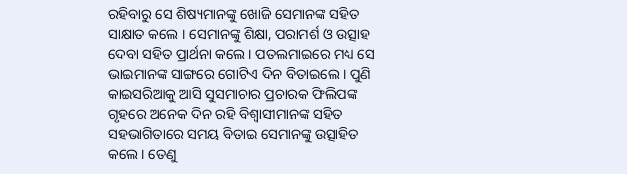ରହିବାରୁ ସେ ଶିଷ୍ୟମାନଙ୍କୁ ଖୋଜି ସେମାନଙ୍କ ସହିତ ସାକ୍ଷାତ କଲେ । ସେମାନଙ୍କୁ ଶିକ୍ଷା, ପରାମର୍ଶ ଓ ଉତ୍ସାହ ଦେବା ସହିତ ପ୍ରାର୍ଥନା କଲେ । ପତଲମାଇରେ ମଧ୍ୟ ସେ ଭାଇମାନଙ୍କ ସାଙ୍ଗରେ ଗୋଟିଏ ଦିନ ବିତାଇଲେ । ପୁଣି କାଇସରିଆକୁ ଆସି ସୁସମାଚାର ପ୍ରଚାରକ ଫିଲିପଙ୍କ ଗୃହରେ ଅନେକ ଦିନ ରହି ବିଶ୍ଵାସୀମାନଙ୍କ ସହିତ ସହଭାଗିତାରେ ସମୟ ବିତାଇ ସେମାନଙ୍କୁ ଉତ୍ସାହିତ କଲେ । ତେଣୁ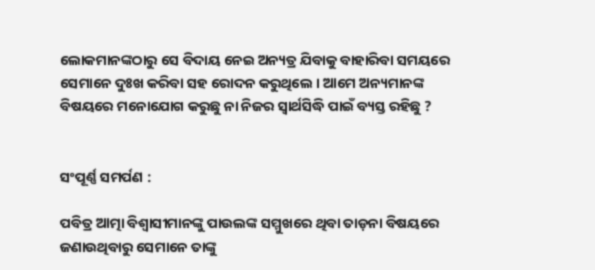ଲୋକମାନଙ୍କଠାରୁ ସେ ବିଦାୟ ନେଇ ଅନ୍ୟତ୍ର ଯିବାକୁ ବାହାରିବା ସମୟରେ ସେମାନେ ଦୁଃଖ କରିବା ସହ ରୋଦନ କରୁଥିଲେ । ଆମେ ଅନ୍ୟମାନଙ୍କ ବିଷୟରେ ମନୋଯୋଗ କରୁଛୁ ନା ନିଜର ସ୍ବାର୍ଥସିଦ୍ଧି ପାଇଁ ବ୍ୟସ୍ତ ରହିଛୁ ?


ସଂପୂର୍ଣ୍ଣ ସମର୍ପଣ :

ପବିତ୍ର ଆତ୍ମା ବିଶ୍ବାସୀମାନଙ୍କୁ ପାଉଲଙ୍କ ସମ୍ମୁଖରେ ଥିବା ତାଡ଼ନା ବିଷୟରେ ଜଣାଉଥିବାରୁ ସେମାନେ ତାଙ୍କୁ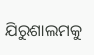ଯିରୁଶାଲମକୁ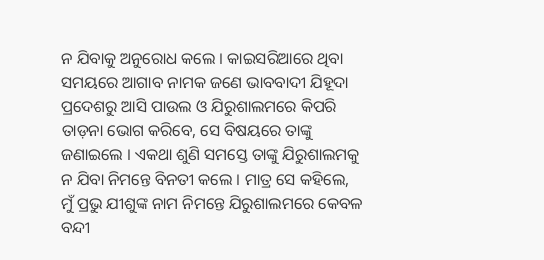ନ ଯିବାକୁ ଅନୁରୋଧ କଲେ । କାଇସରିଆରେ ଥିବା ସମୟରେ ଆଗାବ ନାମକ ଜଣେ ଭାବବାଦୀ ଯିହୂଦା ପ୍ରଦେଶରୁ ଆସି ପାଉଲ ଓ ଯିରୁଶାଲମରେ କିପରି ତାଡ଼ନା ଭୋଗ କରିବେ, ସେ ବିଷୟରେ ତାଙ୍କୁ ଜଣାଇଲେ । ଏକଥା ଶୁଣି ସମସ୍ତେ ତାଙ୍କୁ ଯିରୁଶାଲମକୁ ନ ଯିବା ନିମନ୍ତେ ବିନତୀ କଲେ । ମାତ୍ର ସେ କହିଲେ, ମୁଁ ପ୍ରଭୁ ଯୀଶୁଙ୍କ ନାମ ନିମନ୍ତେ ଯିରୁଶାଲମରେ କେବଳ ବନ୍ଦୀ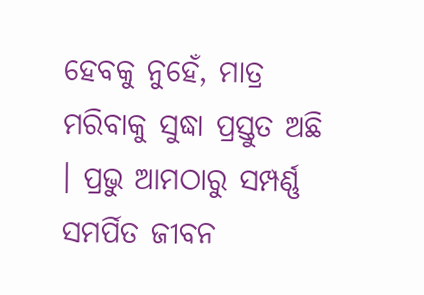ହେବକୁ ନୁହେଁ, ମାତ୍ର ମରିବାକୁ ସୁଦ୍ଧା ପ୍ରସ୍ତୁତ ଅଛି । ପ୍ରଭୁ ଆମଠାରୁ ସମ୍ପର୍ଣ୍ଣ  ସମର୍ପିତ ଜୀବନ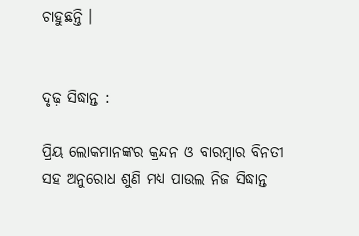ଚାହୁଛନ୍ତି ।


ଦୃଢ଼ ସିଦ୍ଧାନ୍ତ :

ପ୍ରିୟ ଲୋକମାନଙ୍କର କ୍ରନ୍ଦନ ଓ ବାରମ୍ବାର ବିନତୀ ସହ ଅନୁରୋଧ ଶୁଣି ମଧ୍ୟ ପାଉଲ ନିଜ ସିଦ୍ଧାନ୍ତ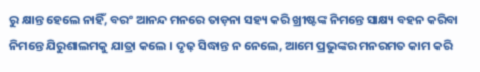ରୁ କ୍ଷାନ୍ତ ହେଲେ ନାହିଁ, ବରଂ ଆନନ୍ଦ ମନରେ ତାଡ଼ନା ସହ୍ୟ କରି ଖ୍ରୀଷ୍ଟଙ୍କ ନିମନ୍ତେ ସାକ୍ଷ୍ୟ ବହନ କରିବା ନିମନ୍ତେ ଯିରୁଶାଲମକୁ ଯାତ୍ରା କଲେ । ଦୃଢ଼ ସିଦ୍ଧାନ୍ତ ନ ନେଲେ, ଆମେ ପ୍ରଭୁଙ୍କର ମନରମତ କାମ କରି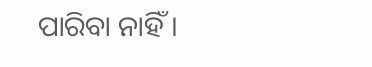ପାରିବା ନାହିଁ ।